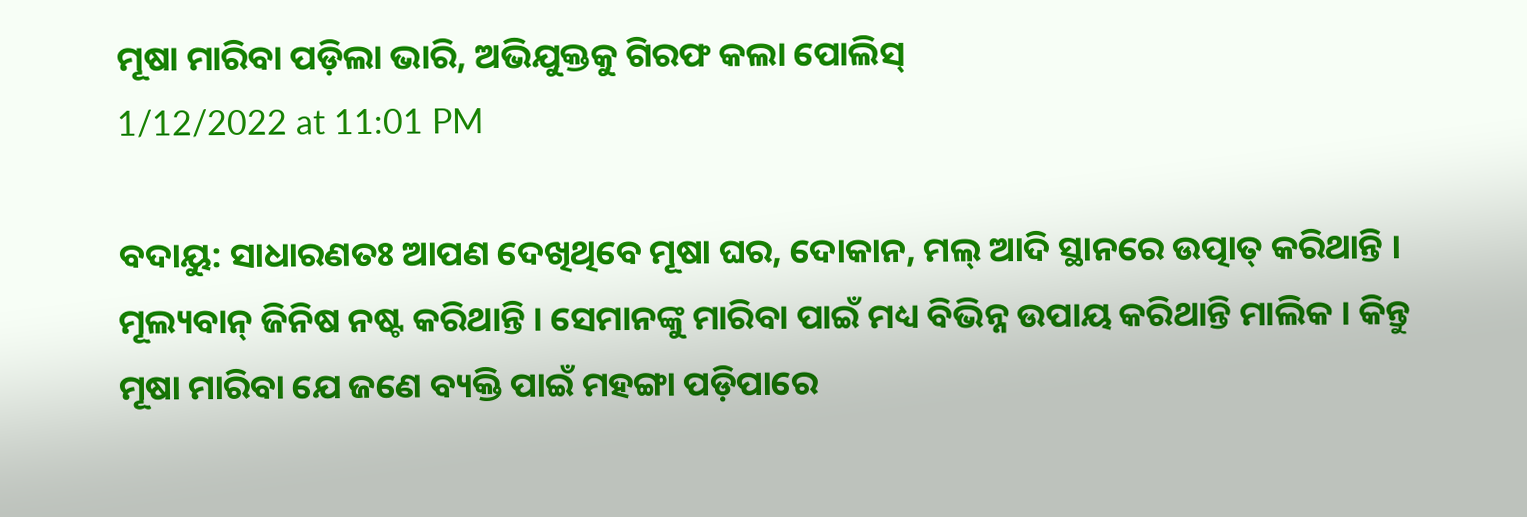ମୂଷା ମାରିବା ପଡ଼ିଲା ଭାରି, ଅଭିଯୁକ୍ତକୁ ଗିରଫ କଲା ପୋଲିସ୍
1/12/2022 at 11:01 PM

ବଦାୟୁ: ସାଧାରଣତଃ ଆପଣ ଦେଖିଥିବେ ମୂଷା ଘର, ଦୋକାନ, ମଲ୍ ଆଦି ସ୍ଥାନରେ ଉତ୍ପାତ୍ କରିଥାନ୍ତି । ମୂଲ୍ୟବାନ୍ ଜିନିଷ ନଷ୍ଟ କରିଥାନ୍ତି । ସେମାନଙ୍କୁ ମାରିବା ପାଇଁ ମଧ୍ୟ ବିଭିନ୍ନ ଉପାୟ କରିଥାନ୍ତି ମାଲିକ । କିନ୍ତୁ ମୂଷା ମାରିବା ଯେ ଜଣେ ବ୍ୟକ୍ତି ପାଇଁ ମହଙ୍ଗା ପଡ଼ିପାରେ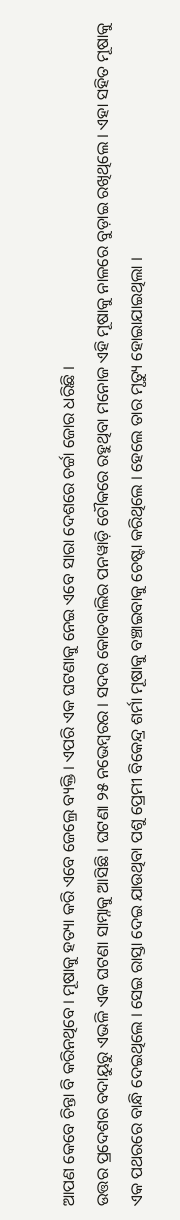ଆପଣ କେବେ ଚିନ୍ତା ବି କରିନଥିବେ । ମୂଷାକୁ ହତ୍ୟା କରି ଏବେ ଜେଲ୍ରେ ବ୍ୟକ୍ତି । ଏପରି ଏକ ଘଟଣାକୁ ନେଇ ଏବେ ସାରା ଦେଶରେ ଚର୍ଚ୍ଚା ଜୋର ଧରିଛି ।
ଉତ୍ତର ପ୍ରଦେଶର ବଦାୟୁରୁ ଏଭଳି ଏକ ଘଟଣା ସାମ୍ନାକୁ ଆସିଛି । ଘଟଣା ୨୫ ନଭେମ୍ୱରର । ସଦର କୋତବାଲିର ପନୱାଡ଼ି ଚୌକରେ ରହୁଥିବା ମନୋଜ ଏହି ମୂଷାକୁ ନାଳରେ ବୁଡ଼ାଇ ରଖିଥିଲେ । ଏହା ସହିତ ମୂଷାକୁ ଏକ ପଥରରେ ବାନ୍ଧି ଦେଇଥିଲେ । ସେଇ ରାସ୍ତା ଦେଇ ଯାଉଥିବା ପଶୁ ପ୍ରେମୀ ବିକେନ୍ଦ୍ର ଶର୍ମା ମୂଷାକୁ ବଞ୍ଚାଇବାକୁ ଚେଷ୍ଟା କରିଥିଲେ । ହେଲେ ତାର ମୃତ୍ୟୁ ହୋଇାଯାଇଥିଲା ।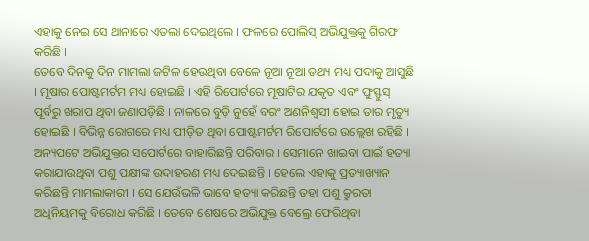ଏହାକୁ ନେଇ ସେ ଥାନାରେ ଏତଲା ଦେଇଥିଲେ । ଫଳରେ ପୋଲିସ୍ ଅଭିଯୁକ୍ତକୁ ଗିରଫ କରିଛି ।
ତେବେ ଦିନକୁ ଦିନ ମାମଲା ଜଟିଳ ହେଉଥିବା ବେଳେ ନୂଆ ନୂଆ ତଥ୍ୟ ମଧ୍ୟ ପଦାକୁ ଆସୁଛି । ମୂଷାର ପୋଷ୍ଟମର୍ଟମ ମଧ୍ୟ ହୋଇଛି । ଏହି ରିପୋର୍ଟରେ ମୂଷାଟିର ଯକୃତ ଏବଂ ଫୁସ୍ଫୁସ୍ ପୂର୍ବରୁ ଖରାପ ଥିବା ଜଣାପଡ଼ିଛି । ନାଳରେ ବୁଡ଼ି ନୁହେଁ ବରଂ ଅଣନିଶ୍ୱସୀ ହୋଇ ତାର ମୃତ୍ୟୁ ହୋଇଛି । ବିଭିନ୍ନ ରୋଗରେ ମଧ୍ୟ ପୀଡ଼ିତ ଥିବା ପୋଷ୍ଟମର୍ଟମ ରିପୋର୍ଟରେ ଉଲ୍ଲେଖ ରହିଛି ।
ଅନ୍ୟପଟେ ଅଭିଯୁକ୍ତର ସପୋର୍ଟରେ ବାହାରିଛନ୍ତି ପରିବାର । ସେମାନେ ଖାଇବା ପାଇଁ ହତ୍ୟା କରାଯାଉଥିବା ପଶୁ ପକ୍ଷୀଙ୍କ ଉଦାହରଣ ମଧ୍ୟ ଦେଇଛନ୍ତି । ହେଲେ ଏହାକୁ ପ୍ରତ୍ୟାଖ୍ୟାନ କରିଛନ୍ତି ମାମଲାକାରୀ । ସେ ଯେଉଁଭଳି ଭାବେ ହତ୍ୟା କରିଛନ୍ତି ତହା ପଶୁ କ୍ରୁରତା ଅଧିନିୟମକୁ ବିରୋଧ କରିଛି । ତେବେ ଶେଷରେ ଅଭିଯୁକ୍ତ ବେଲ୍ରେ ଫେରିଥିବା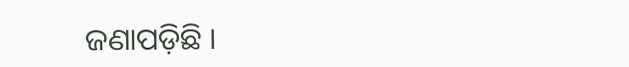ଜଣାପଡ଼ିଛି ।